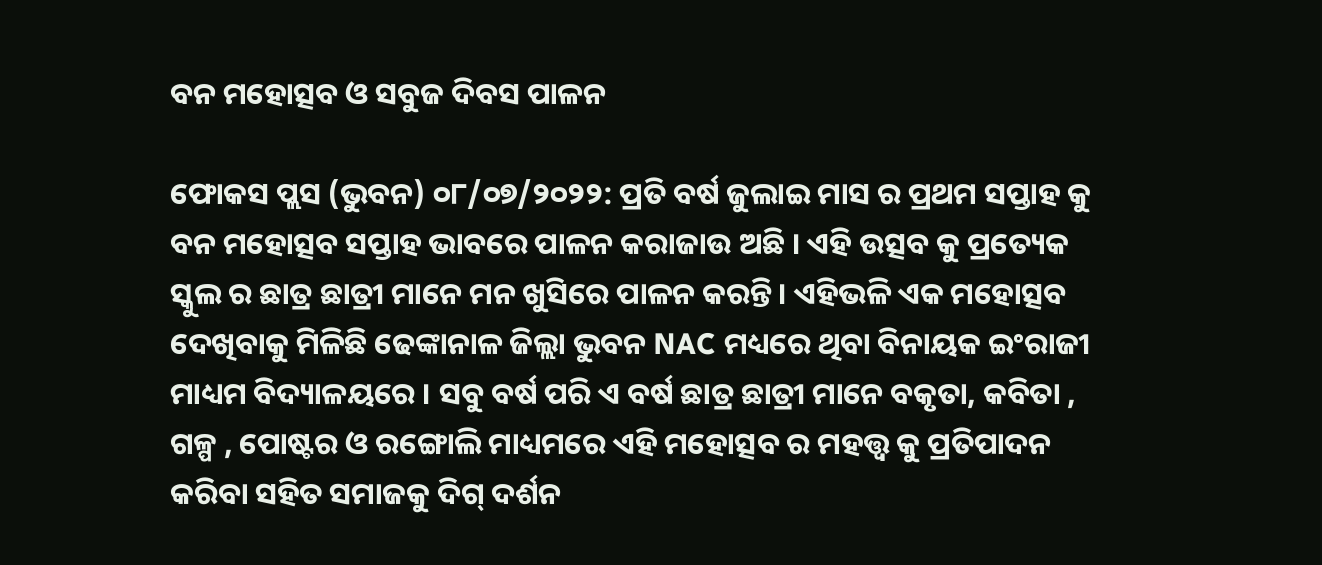ବନ ମହୋତ୍ସବ ଓ ସବୁଜ ଦିବସ ପାଳନ

ଫୋକସ ପ୍ଲସ (ଭୁବନ) ୦୮/୦୭/୨୦୨୨: ପ୍ରତି ବର୍ଷ ଜୁଲାଇ ମାସ ର ପ୍ରଥମ ସପ୍ତାହ କୁ ବନ ମହୋତ୍ସବ ସପ୍ତାହ ଭାବରେ ପାଳନ କରାଜାଉ ଅଛି । ଏହି ଉତ୍ସବ କୁ ପ୍ରତ୍ୟେକ ସ୍କୁଲ ର ଛାତ୍ର ଛାତ୍ରୀ ମାନେ ମନ ଖୁସିରେ ପାଳନ କରନ୍ତି। ଏହିଭଳି ଏକ ମହୋତ୍ସବ ଦେଖିବାକୁ ମିଳିଛି ଢେଙ୍କାନାଳ ଜିଲ୍ଲା ଭୁବନ NAC ମଧ୍ୟରେ ଥିବା ବିନାୟକ ଇଂରାଜୀ ମାଧ୍ୟମ ବିଦ୍ୟାଳୟରେ । ସବୁ ବର୍ଷ ପରି ଏ ବର୍ଷ ଛାତ୍ର ଛାତ୍ରୀ ମାନେ ବକୃତା, କବିତା , ଗଳ୍ପ , ପୋଷ୍ଟର ଓ ରଙ୍ଗୋଲି ମାଧ୍ୟମରେ ଏହି ମହୋତ୍ସବ ର ମହତ୍ତ୍ଵ କୁ ପ୍ରତିପାଦନ କରିବା ସହିତ ସମାଜକୁ ଦିଗ୍ ଦର୍ଶନ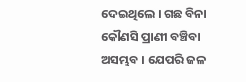ଦେଇଥିଲେ । ଗଛ ବିନା କୌଣସି ପ୍ରାଣୀ ବଞ୍ଚିବା ଅସମ୍ଭବ । ଯେପରି ଜଳ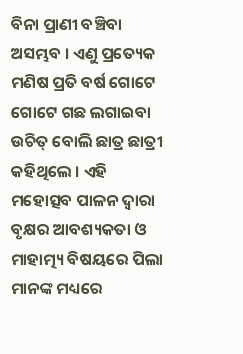ବିନା ପ୍ରାଣୀ ବଞ୍ଚିବା ଅସମ୍ଭବ । ଏଣୁ ପ୍ରତ୍ୟେକ ମଣିଷ ପ୍ରତି ବର୍ଷ ଗୋଟେ ଗୋଟେ ଗଛ ଲଗାଇବା ଉଚିତ୍ ବୋଲି ଛାତ୍ର ଛାତ୍ରୀ କହିଥିଲେ । ଏହି ମହୋତ୍ସବ ପାଳନ ଦ୍ଵାରା ବୃକ୍ଷର ଆବଶ୍ୟକତା ଓ ମାହାତ୍ମ୍ୟ ବିଷୟରେ ପିଲା ମାନଙ୍କ ମଧ୍ୟରେ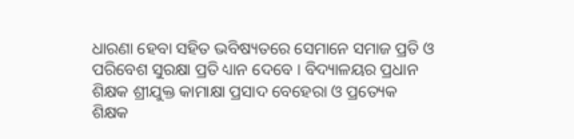ଧାରଣା ହେବା ସହିତ ଭବିଷ୍ୟତରେ ସେମାନେ ସମାଜ ପ୍ରତି ଓ ପରିବେଶ ସୁରକ୍ଷା ପ୍ରତି ଧ୍ୟାନ ଦେବେ । ବିଦ୍ୟାଳୟର ପ୍ରଧାନ ଶିକ୍ଷକ ଶ୍ରୀଯୁକ୍ତ କାମାକ୍ଷା ପ୍ରସାଦ ବେହେରା ଓ ପ୍ରତ୍ୟେକ ଶିକ୍ଷକ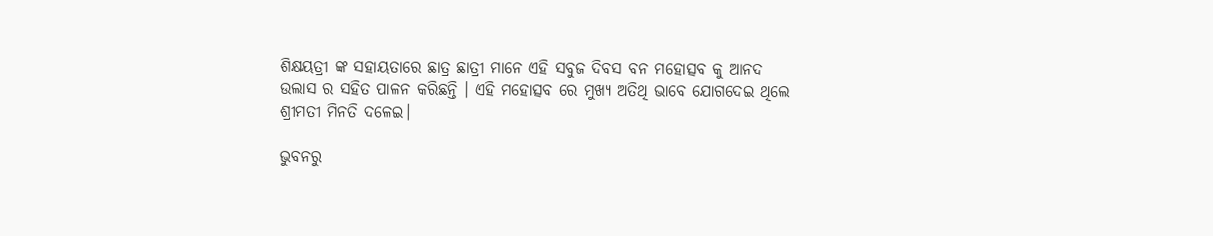ଶିକ୍ଷୟତ୍ରୀ ଙ୍କ ସହାୟତାରେ ଛାତ୍ର ଛାତ୍ରୀ ମାନେ ଏହି ସବୁଜ ଦିବସ ବନ ମହୋତ୍ସବ କୁ ଆନଦ ଉଲାସ ର ସହିତ ପାଳନ କରିଛନ୍ତି । ଏହି ମହୋତ୍ସବ ରେ ମୁଖ୍ୟ ଅତିଥି ଭାବେ ଯୋଗଦେଇ ଥିଲେ ଶ୍ରୀମତୀ ମିନତି ଦଳେଇ।

ଭୁବନରୁ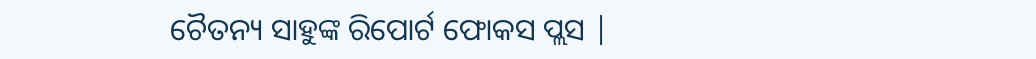ଚୈତନ୍ୟ ସାହୁଙ୍କ ରିପୋର୍ଟ ଫୋକସ ପ୍ଲସ |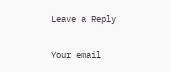Leave a Reply

Your email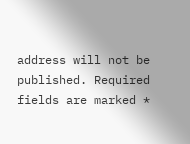address will not be published. Required fields are marked *